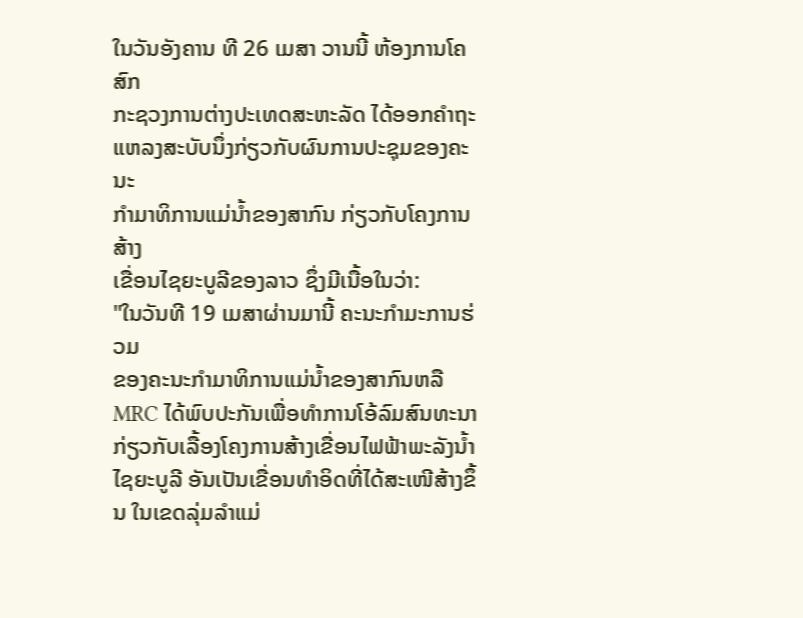ໃນວັນອັງຄານ ທີ 26 ເມສາ ວານນີ້ ຫ້ອງການໂຄສົກ
ກະຊວງການຕ່າງປະເທດສະຫະລັດ ໄດ້ອອກຄໍາຖະ
ແຫລງສະບັບນຶ່ງກ່ຽວກັບຜົນການປະຊຸມຂອງຄະນະ
ກໍາມາທິການແມ່ນໍ້າຂອງສາກົນ ກ່ຽວກັບໂຄງການສ້າງ
ເຂື່ອນໄຊຍະບູລີຂອງລາວ ຊຶ່ງມີເນື້ອໃນວ່າ:
"ໃນວັນທີ 19 ເມສາຜ່ານມານີ້ ຄະນະກໍາມະການຮ່ວມ
ຂອງຄະນະກໍາມາທິການແມ່ນໍ້າຂອງສາກົນຫລື MRC ໄດ້ພົບປະກັນເພື່ອທໍາການໂອ້ລົມສົນທະນາກ່ຽວກັບເລື້ອງໂຄງການສ້າງເຂື່ອນໄຟຟ້າພະລັງນໍ້າໄຊຍະບູລີ ອັນເປັນເຂື່ອນທໍາອິດທີ່ໄດ້ສະເໜີສ້າງຂຶ້ນ ໃນເຂດລຸ່ມລໍາແມ່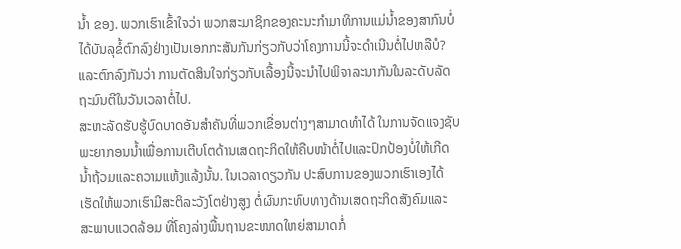ນໍ້າ ຂອງ. ພວກເຮົາເຂົ້າໃຈວ່າ ພວກສະມາຊິກຂອງຄະນະກໍາມາທິການແມ່ນໍ້າຂອງສາກົນບໍ່ໄດ້ບັນລຸຂໍ້ຕົກລົງຢ່າງເປັນເອກກະສັນກັນກ່ຽວກັບວ່າໂຄງການນີ້ຈະດໍາເນີນຕໍ່ໄປຫລືບໍ? ແລະຕົກລົງກັນວ່າ ການຕັດສິນໃຈກ່ຽວກັບເລື້ອງນີ້ຈະນໍາໄປພິຈາລະນາກັນໃນລະດັບລັດຖະມົນຕີໃນວັນເວລາຕໍ່ໄປ.
ສະຫະລັດຮັບຮູ້ບົດບາດອັນສໍາຄັນທີ່ພວກເຂື່ອນຕ່າງໆສາມາດທໍາໄດ້ ໃນການຈັດແຈງຊັບ
ພະຍາກອນນໍ້າເພື່ອການເຕີບໂຕດ້ານເສດຖະກິດໃຫ້ຄືບໜ້າຕໍ່ໄປແລະປົກປ້ອງບໍ່ໃຫ້ເກີດ
ນໍ້າຖ້ວມແລະຄວາມແຫ້ງແລ້ງນັ້ນ. ໃນເວລາດຽວກັນ ປະສົບການຂອງພວກເຮົາເອງໄດ້
ເຮັດໃຫ້ພວກເຮົາມີສະຕິລະວັງໂຕຢ່າງສູງ ຕໍ່ຜົນກະທົບທາງດ້ານເສດຖະກິດສັງຄົມແລະ
ສະພາບແວດລ້ອມ ທີ່ໂຄງລ່າງພື້ນຖານຂະໜາດໃຫຍ່ສາມາດກໍ່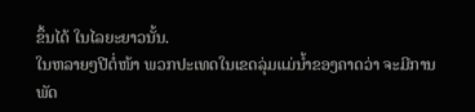ຂຶ້ນໄດ້ ໃນໄລຍະຍາວນັ້ນ.
ໃນຫລາຍໆປີຕໍ່ໜ້າ ພວກປະເທດໃນເຂດລຸ່ມແມ່ນໍ້າຂອງຄາດວ່າ ຈະມີການພັດ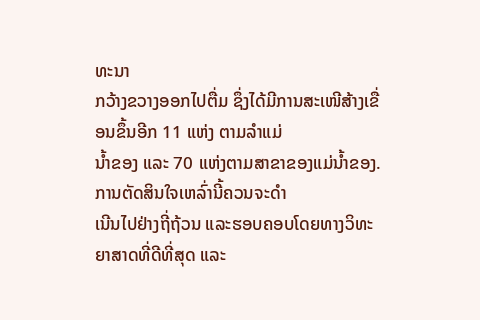ທະນາ
ກວ້າງຂວາງອອກໄປຕື່ມ ຊຶ່ງໄດ້ມີການສະເໜີສ້າງເຂື່ອນຂຶ້ນອີກ 11 ແຫ່ງ ຕາມລໍາແມ່
ນໍ້າຂອງ ແລະ 70 ແຫ່ງຕາມສາຂາຂອງແມ່ນໍ້າຂອງ. ການຕັດສິນໃຈເຫລົ່ານີ້ຄວນຈະດໍາ
ເນີນໄປຢ່າງຖີ່ຖ້ວນ ແລະຮອບຄອບໂດຍທາງວິທະຍາສາດທີ່ດີທີ່ສຸດ ແລະ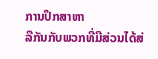ການປຶກສາຫາ
ລືກັນກັບພວກທີ່ມີສ່ວນໄດ້ສ່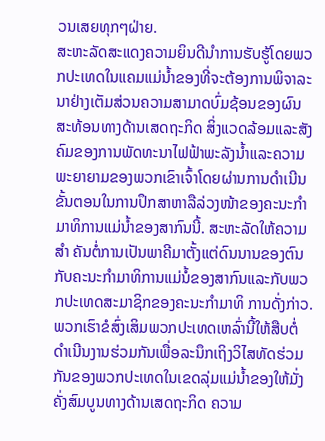ວນເສຍທຸກໆຝ່າຍ.
ສະຫະລັດສະແດງຄວາມຍິນດີນໍາການຮັບຮູ້ໂດຍພວກປະເທດໃນແຄມແມ່ນໍ້າຂອງທີ່ຈະຕ້ອງການພິຈາລະນາຢ່າງເຕັມສ່ວນຄວາມສາມາດບົ່ມຊ້ອນຂອງຜົນສະທ້ອນທາງດ້ານເສດຖະກິດ ສິ່ງແວດລ້ອມແລະສັງຄົມຂອງການພັດທະນາໄຟຟ້າພະລັງນໍ້າແລະຄວາມພະຍາຍາມຂອງພວກເຂົາເຈົ້າໂດຍຜ່ານການດໍາເນີນຂັ້ນຕອນໃນການປຶກສາຫາລືລ່ວງໜ້າຂອງຄະນະກໍາມາທິການແມ່ນໍ້າຂອງສາກົນນີ້. ສະຫະລັດໃຫ້ຄວາມສຳ ຄັນຕໍ່ການເປັນພາຄີມາຕັ້ງແຕ່ດົນນານຂອງຕົນກັບຄະນະກໍາມາທິການແມ່ນໍ້ຂອງສາກົນແລະກັບພວກປະເທດສະມາຊິກຂອງຄະນະກຳມາທິ ການດັ່ງກ່າວ. ພວກເຮົາຂໍສົ່ງເສິມພວກປະເທດເຫລົ່ານີ້ໃຫ້ສືບຕໍ່ດໍາເນີນງານຮ່ວມກັນເພື່ອລະນຶກເຖິງວິໄສທັດຮ່ວມກັນຂອງພວກປະເທດໃນເຂດລຸ່ມແມ່ນໍ້າຂອງໃຫ້ມັ່ງຄັ່ງສົມບູນທາງດ້ານເສດຖະກິດ ຄວາມ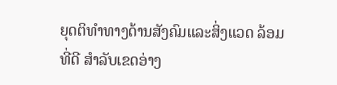ຍຸດຕິທຳທາງດ້ານສັງຄົມແລະສິ່ງແວດ ລ້ອມທີ່ດີ ສຳລັບເຂດອ່າງ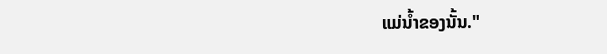ແມ່ນໍ້າຂອງນັ້ນ."